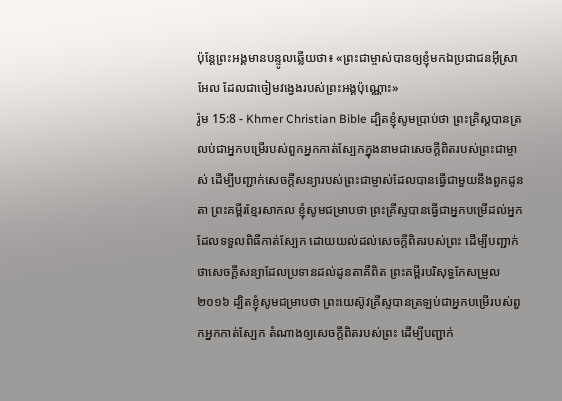ប៉ុន្ដែព្រះអង្គមានបន្ទូលឆ្លើយថា៖ «ព្រះជាម្ចាស់បានឲ្យខ្ញុំមកឯប្រជាជនអ៊ីស្រាអែល ដែលជាចៀមវង្វេងរបស់ព្រះអង្គប៉ុណ្ណោះ»
រ៉ូម 15:8 - Khmer Christian Bible ដ្បិតខ្ញុំសូមប្រាប់ថា ព្រះគ្រិស្ដបានត្រលប់ជាអ្នកបម្រើរបស់ពួកអ្នកកាត់ស្បែកក្នុងនាមជាសេចក្ដីពិតរបស់ព្រះជាម្ចាស់ ដើម្បីបញ្ជាក់សេចក្ដីសន្យារបស់ព្រះជាម្ចាស់ដែលបានធ្វើជាមួយនឹងពួកដូនតា ព្រះគម្ពីរខ្មែរសាកល ខ្ញុំសូមជម្រាបថា ព្រះគ្រីស្ទបានធ្វើជាអ្នកបម្រើដល់អ្នកដែលទទួលពិធីកាត់ស្បែក ដោយយល់ដល់សេចក្ដីពិតរបស់ព្រះ ដើម្បីបញ្ជាក់ថាសេចក្ដីសន្យាដែលប្រទានដល់ដូនតាគឺពិត ព្រះគម្ពីរបរិសុទ្ធកែសម្រួល ២០១៦ ដ្បិតខ្ញុំសូមជម្រាបថា ព្រះយេស៊ូវគ្រីស្ទបានត្រឡប់ជាអ្នកបម្រើរបស់ពួកអ្នកកាត់ស្បែក តំណាងឲ្យសេចក្តីពិតរបស់ព្រះ ដើម្បីបញ្ជាក់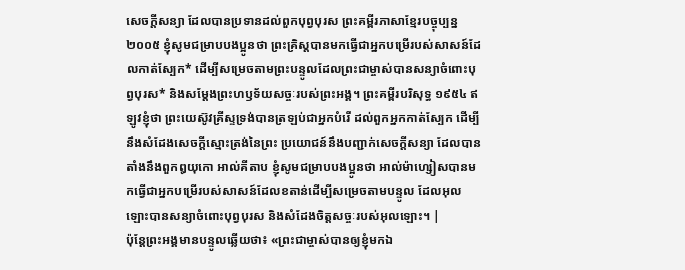សេចក្តីសន្យា ដែលបានប្រទានដល់ពួកបុព្វបុរស ព្រះគម្ពីរភាសាខ្មែរបច្ចុប្បន្ន ២០០៥ ខ្ញុំសូមជម្រាបបងប្អូនថា ព្រះគ្រិស្តបានមកធ្វើជាអ្នកបម្រើរបស់សាសន៍ដែលកាត់ស្បែក* ដើម្បីសម្រេចតាមព្រះបន្ទូលដែលព្រះជាម្ចាស់បានសន្យាចំពោះបុព្វបុរស* និងសម្តែងព្រះហឫទ័យសច្ចៈរបស់ព្រះអង្គ។ ព្រះគម្ពីរបរិសុទ្ធ ១៩៥៤ ឥឡូវខ្ញុំថា ព្រះយេស៊ូវគ្រីស្ទទ្រង់បានត្រឡប់ជាអ្នកបំរើ ដល់ពួកអ្នកកាត់ស្បែក ដើម្បីនឹងសំដែងសេចក្ដីស្មោះត្រង់នៃព្រះ ប្រយោជន៍នឹងបញ្ជាក់សេចក្ដីសន្យា ដែលបានតាំងនឹងពួកឰយុកោ អាល់គីតាប ខ្ញុំសូមជម្រាបបងប្អូនថា អាល់ម៉ាហ្សៀសបានមកធ្វើជាអ្នកបម្រើរបស់សាសន៍ដែលខតាន់ដើម្បីសម្រេចតាមបន្ទូល ដែលអុលឡោះបានសន្យាចំពោះបុព្វបុរស និងសំដែងចិត្តសច្ចៈរបស់អុលឡោះ។ |
ប៉ុន្ដែព្រះអង្គមានបន្ទូលឆ្លើយថា៖ «ព្រះជាម្ចាស់បានឲ្យខ្ញុំមកឯ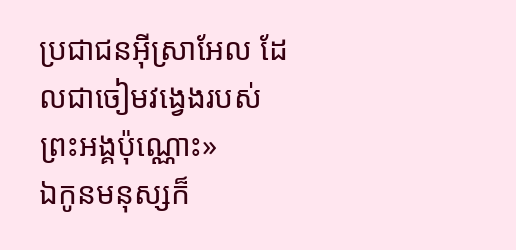ប្រជាជនអ៊ីស្រាអែល ដែលជាចៀមវង្វេងរបស់ព្រះអង្គប៉ុណ្ណោះ»
ឯកូនមនុស្សក៏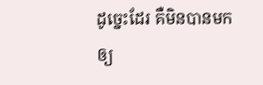ដូច្នេះដែរ គឺមិនបានមកឲ្យ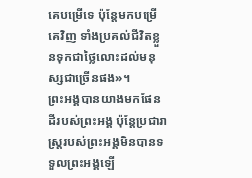គេបម្រើទេ ប៉ុន្ដែមកបម្រើគេវិញ ទាំងប្រគល់ជីវិតខ្លួនទុកជាថ្លៃលោះដល់មនុស្សជាច្រើនផង»។
ព្រះអង្គបានយាងមកផែនដីរបស់ព្រះអង្គ ប៉ុន្ដែប្រជារាស្រ្ដរបស់ព្រះអង្គមិនបានទទួលព្រះអង្គឡើ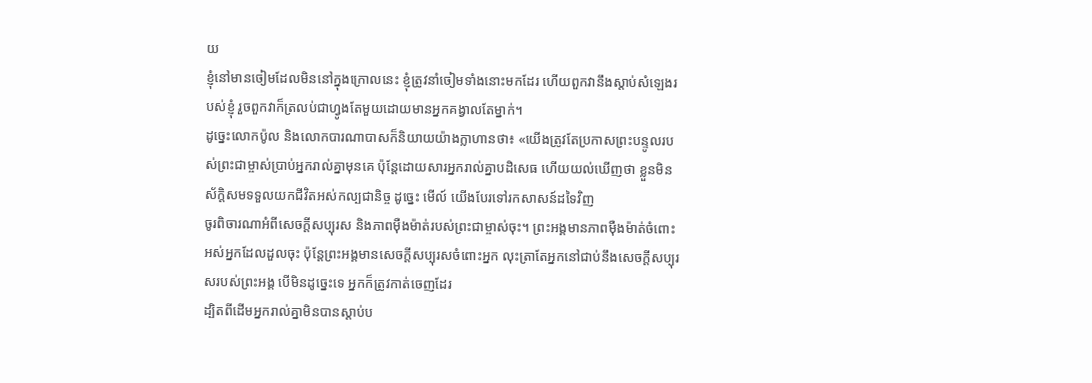យ
ខ្ញុំនៅមានចៀមដែលមិននៅក្នុងក្រោលនេះ ខ្ញុំត្រូវនាំចៀមទាំងនោះមកដែរ ហើយពួកវានឹងស្តាប់សំឡេងរបស់ខ្ញុំ រួចពួកវាក៏ត្រលប់ជាហ្វូងតែមួយដោយមានអ្នកគង្វាលតែម្នាក់។
ដូច្នេះលោកប៉ូល និងលោកបារណាបាសក៏និយាយយ៉ាងក្លាហានថា៖ «យើងត្រូវតែប្រកាសព្រះបន្ទូលរបស់ព្រះជាម្ចាស់ប្រាប់អ្នករាល់គ្នាមុនគេ ប៉ុន្ដែដោយសារអ្នករាល់គ្នាបដិសេធ ហើយយល់ឃើញថា ខ្លួនមិនស័ក្ដិសមទទួលយកជីវិតអស់កល្បជានិច្ច ដូច្នេះ មើល៍ យើងបែរទៅរកសាសន៍ដទៃវិញ
ចូរពិចារណាអំពីសេចក្ដីសប្បុរស និងភាពម៉ឺងម៉ាត់របស់ព្រះជាម្ចាស់ចុះ។ ព្រះអង្គមានភាពម៉ឺងម៉ាត់ចំពោះអស់អ្នកដែលដួលចុះ ប៉ុន្ដែព្រះអង្គមានសេចក្ដីសប្បុរសចំពោះអ្នក លុះត្រាតែអ្នកនៅជាប់នឹងសេចក្ដីសប្បុរសរបស់ព្រះអង្គ បើមិនដូច្នេះទេ អ្នកក៏ត្រូវកាត់ចេញដែរ
ដ្បិតពីដើមអ្នករាល់គ្នាមិនបានស្ដាប់ប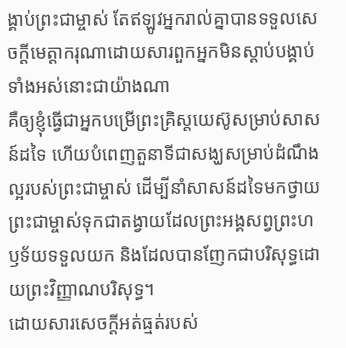ង្គាប់ព្រះជាម្ចាស់ តែឥឡូវអ្នករាល់គ្នាបានទទួលសេចក្ដីមេត្តាករុណាដោយសារពួកអ្នកមិនស្ដាប់បង្គាប់ទាំងអស់នោះជាយ៉ាងណា
គឺឲ្យខ្ញុំធ្វើជាអ្នកបម្រើព្រះគ្រិស្ដយេស៊ូសម្រាប់សាសន៍ដទៃ ហើយបំពេញតួនាទីជាសង្ឃសម្រាប់ដំណឹងល្អរបស់ព្រះជាម្ចាស់ ដើម្បីនាំសាសន៍ដទៃមកថ្វាយព្រះជាម្ចាស់ទុកជាតង្វាយដែលព្រះអង្គសព្វព្រះហឫទ័យទទួលយក និងដែលបានញែកជាបរិសុទ្ធដោយព្រះវិញ្ញាណបរិសុទ្ធ។
ដោយសារសេចក្ដីអត់ធ្មត់របស់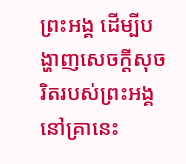ព្រះអង្គ ដើម្បីបង្ហាញសេចក្ដីសុចរិតរបស់ព្រះអង្គនៅគ្រានេះ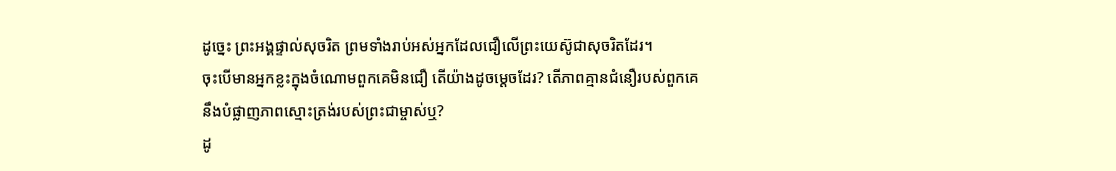ដូច្នេះ ព្រះអង្គផ្ទាល់សុចរិត ព្រមទាំងរាប់អស់អ្នកដែលជឿលើព្រះយេស៊ូជាសុចរិតដែរ។
ចុះបើមានអ្នកខ្លះក្នុងចំណោមពួកគេមិនជឿ តើយ៉ាងដូចម្ដេចដែរ? តើភាពគ្មានជំនឿរបស់ពួកគេនឹងបំផ្លាញភាពស្មោះត្រង់របស់ព្រះជាម្ចាស់ឬ?
ដូ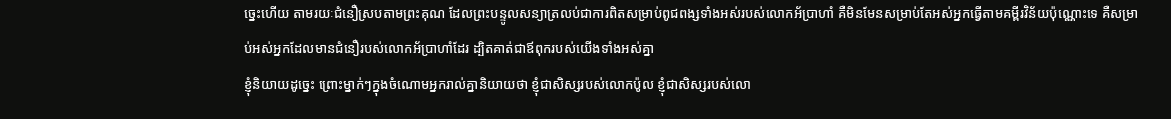ច្នេះហើយ តាមរយៈជំនឿស្របតាមព្រះគុណ ដែលព្រះបន្ទូលសន្យាត្រលប់ជាការពិតសម្រាប់ពូជពង្សទាំងអស់របស់លោកអ័ប្រាហាំ គឺមិនមែនសម្រាប់តែអស់អ្នកធ្វើតាមគម្ពីរវិន័យប៉ុណ្ណោះទេ គឺសម្រាប់អស់អ្នកដែលមានជំនឿរបស់លោកអ័ប្រាហាំដែរ ដ្បិតគាត់ជាឪពុករបស់យើងទាំងអស់គ្នា
ខ្ញុំនិយាយដូច្នេះ ព្រោះម្នាក់ៗក្នុងចំណោមអ្នករាល់គ្នានិយាយថា ខ្ញុំជាសិស្សរបស់លោកប៉ូល ខ្ញុំជាសិស្សរបស់លោ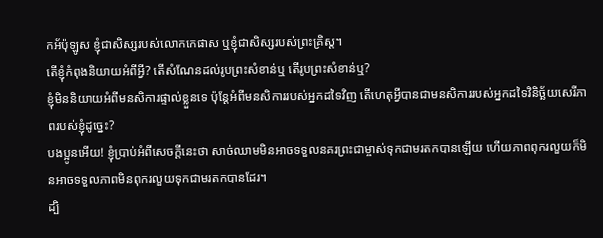កអ័ប៉ុឡូស ខ្ញុំជាសិស្សរបស់លោកកេផាស ឬខ្ញុំជាសិស្សរបស់ព្រះគ្រិស្ដ។
តើខ្ញុំកំពុងនិយាយអំពីអ្វី? តើសំណែនដល់រូបព្រះសំខាន់ឬ តើរូបព្រះសំខាន់ឬ?
ខ្ញុំមិននិយាយអំពីមនសិការផ្ទាល់ខ្លួនទេ ប៉ុន្ដែអំពីមនសិការរបស់អ្នកដទៃវិញ តើហេតុអ្វីបានជាមនសិការរបស់អ្នកដទៃវិនិច្ឆ័យសេរីភាពរបស់ខ្ញុំដូច្នេះ?
បងប្អូនអើយ! ខ្ញុំប្រាប់អំពីសេចក្ដីនេះថា សាច់ឈាមមិនអាចទទួលនគរព្រះជាម្ចាស់ទុកជាមរតកបានឡើយ ហើយភាពពុករលួយក៏មិនអាចទទួលភាពមិនពុករលួយទុកជាមរតកបានដែរ។
ដ្បិ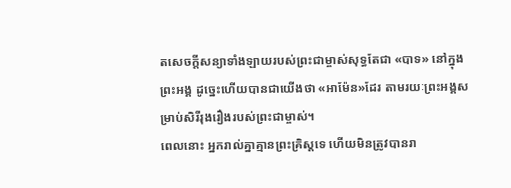តសេចក្ដីសន្យាទាំងឡាយរបស់ព្រះជាម្ចាស់សុទ្ធតែជា «បាទ» នៅក្នុងព្រះអង្គ ដូច្នេះហើយបានជាយើងថា «អាម៉ែន»ដែរ តាមរយៈព្រះអង្គសម្រាប់សិរីរុងរឿងរបស់ព្រះជាម្ចាស់។
ពេលនោះ អ្នករាល់គ្នាគ្មានព្រះគ្រិស្ដទេ ហើយមិនត្រូវបានរា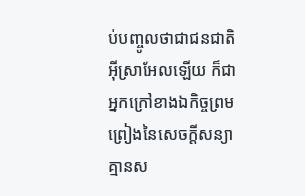ប់បញ្ចូលថាជាជនជាតិអ៊ីស្រាអែលឡើយ ក៏ជាអ្នកក្រៅខាងឯកិច្ចព្រមព្រៀងនៃសេចក្ដីសន្យា គ្មានស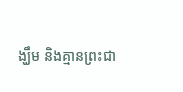ង្ឃឹម និងគ្មានព្រះជា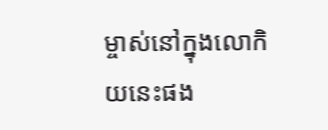ម្ចាស់នៅក្នុងលោកិយនេះផង